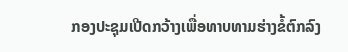ກອງປະຊຸມເປີດກວ້າງເພື່ອທາບທາມຮ່າງຂໍ້ຕົກລົງ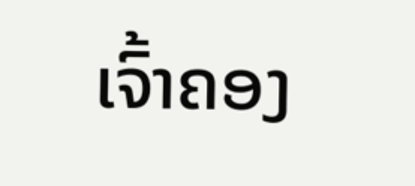ເຈົ້າຄອງ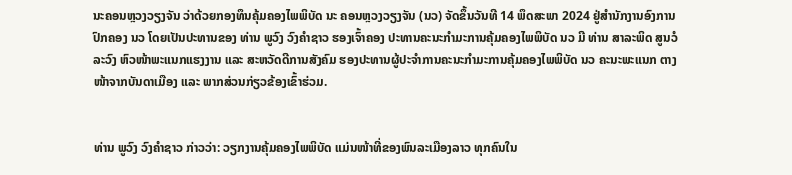ນະຄອນຫຼວງວຽງຈັນ ວ່າດ້ວຍກອງທຶນຄຸ້ມຄອງໄພພິບັດ ນະ ຄອນຫຼວງວຽງຈັນ (ນວ) ຈັດຂຶ້ນວັນທີ 14 ພຶດສະພາ 2024 ຢູ່ສຳນັກງານອົງການປົກຄອງ ນວ ໂດຍເປັນປະທານຂອງ ທ່ານ ພູວົງ ວົງຄຳຊາວ ຮອງເຈົ້າຄອງ ປະທານຄະນະກຳມະການຄຸ້ມຄອງໄພພິບັດ ນວ ມີ ທ່ານ ສາລະພິດ ສູນວໍລະວົງ ຫົວໜ້າພະແນກແຮງງານ ແລະ ສະຫວັດດີການສັງຄົມ ຮອງປະທານຜູ້ປະຈຳການຄະນະກຳມະການຄຸ້ມຄອງໄພພິບັດ ນວ ຄະນະພະແນກ ຕາງໜ້າຈາກບັນດາເມືອງ ແລະ ພາກສ່ວນກ່ຽວຂ້ອງເຂົ້າຮ່ວມ.


ທ່ານ ພູວົງ ວົງຄຳຊາວ ກ່າວວ່າ: ວຽກງານຄຸ້ມຄອງໄພພິບັດ ແມ່ນໜ້າທີ່ຂອງພົນລະເມືອງລາວ ທຸກຄົນໃນ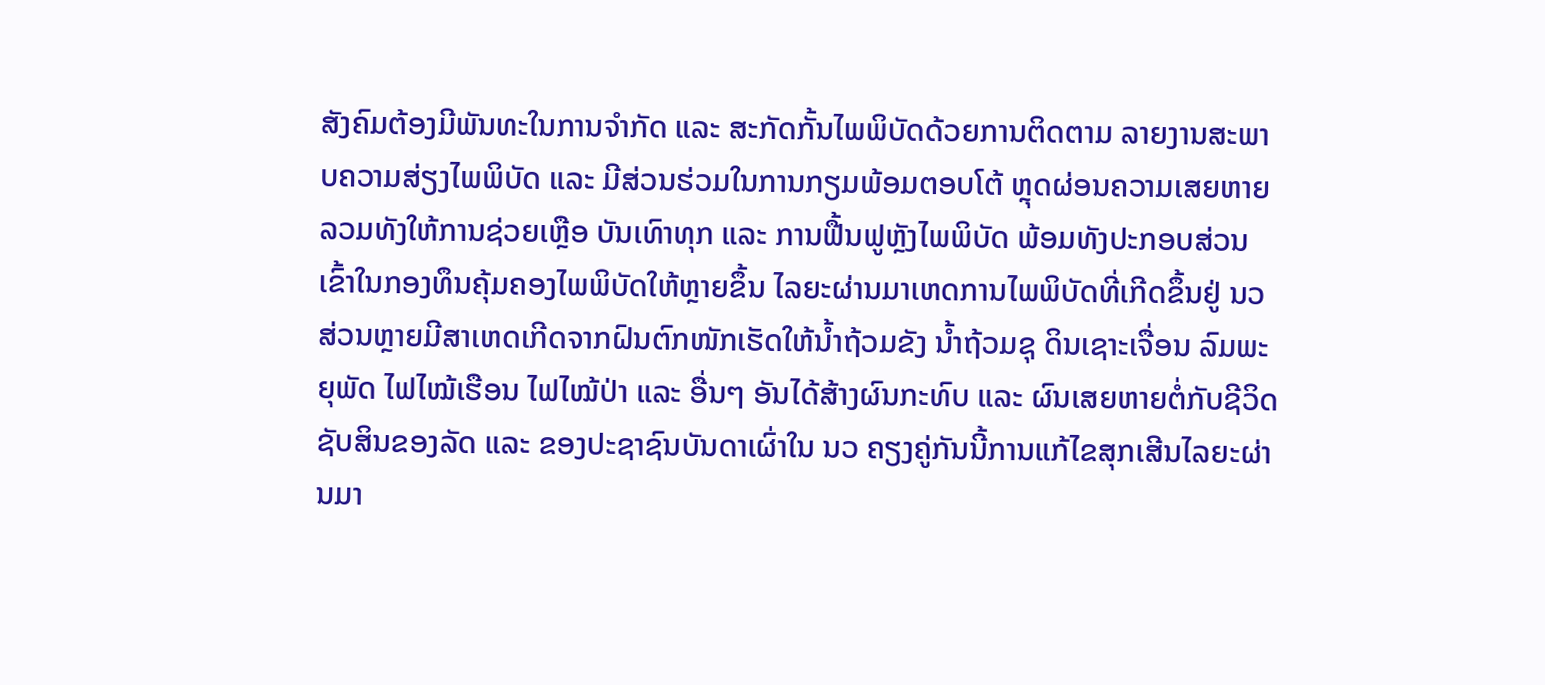ສັງຄົມຕ້ອງມີພັນທະໃນການຈໍາກັດ ແລະ ສະກັດກັ້ນໄພພິບັດດ້ວຍການຕິດຕາມ ລາຍງານສະພາບຄວາມສ່ຽງໄພພິບັດ ແລະ ມີສ່ວນຮ່ວມໃນການກຽມພ້ອມຕອບໂຕ້ ຫຼຸດຜ່ອນຄວາມເສຍຫາຍ ລວມທັງໃຫ້ການຊ່ວຍເຫຼືອ ບັນເທົາທຸກ ແລະ ການຟື້ນຟູຫຼັງໄພພິບັດ ພ້ອມທັງປະກອບສ່ວນເຂົ້າໃນກອງທຶນຄຸ້ມຄອງໄພພິບັດໃຫ້ຫຼາຍຂຶ້ນ ໄລຍະຜ່ານມາເຫດການໄພພິບັດທີ່ເກີດຂຶ້ນຢູ່ ນວ ສ່ວນຫຼາຍມີສາເຫດເກີດຈາກຝົນຕົກໜັກເຮັດໃຫ້ນໍ້າຖ້ວມຂັງ ນໍ້າຖ້ວມຊຸ ດິນເຊາະເຈື່ອນ ລົມພະຍຸພັດ ໄຟໄໝ້ເຮືອນ ໄຟໄໝ້ປ່າ ແລະ ອື່ນໆ ອັນໄດ້ສ້າງຜົນກະທົບ ແລະ ຜົນເສຍຫາຍຕໍ່ກັບຊີວິດ ຊັບສິນຂອງລັດ ແລະ ຂອງປະຊາຊົນບັນດາເຜົ່າໃນ ນວ ຄຽງຄູ່ກັນນີ້ການແກ້ໄຂສຸກເສີນໄລຍະຜ່ານມາ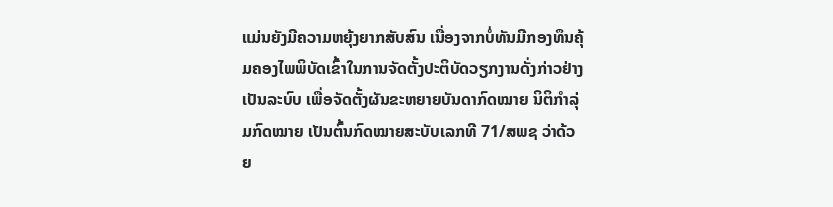ແມ່ນຍັງມີຄວາມຫຍຸ້ງຍາກສັບສົນ ເນື່ອງຈາກບໍ່ທັນມີກອງທຶນຄຸ້ມຄອງໄພພິບັດເຂົ້າໃນການຈັດຕັ້ງປະຕິບັດວຽກງານດັ່ງກ່າວຢ່າງເປັນລະບົບ ເພື່ອຈັດຕັ້ງຜັນຂະຫຍາຍບັນດາກົດໝາຍ ນິຕິກໍາລຸ່ມກົດໝາຍ ເປັນຕົ້ນກົດໝາຍສະບັບເລກທີ 71/ສພຊ ວ່າດ້ວຍ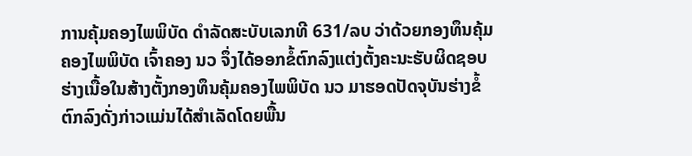ການຄຸ້ມຄອງໄພພິບັດ ດໍາລັດສະບັບເລກທີ 631/ລບ ວ່າດ້ວຍກອງທຶນຄຸ້ມຄອງໄພພິບັດ ເຈົ້າຄອງ ນວ ຈຶ່ງໄດ້ອອກຂໍ້ຕົກລົງແຕ່ງຕັ້ງຄະນະຮັບຜິດຊອບຮ່າງເນື້ອໃນສ້າງຕັ້ງກອງທຶນຄຸ້ມຄອງໄພພິບັດ ນວ ມາຮອດປັດຈຸບັນຮ່າງຂໍ້ຕົກລົງດັ່ງກ່າວແມ່ນໄດ້ສໍາເລັດໂດຍພື້ນ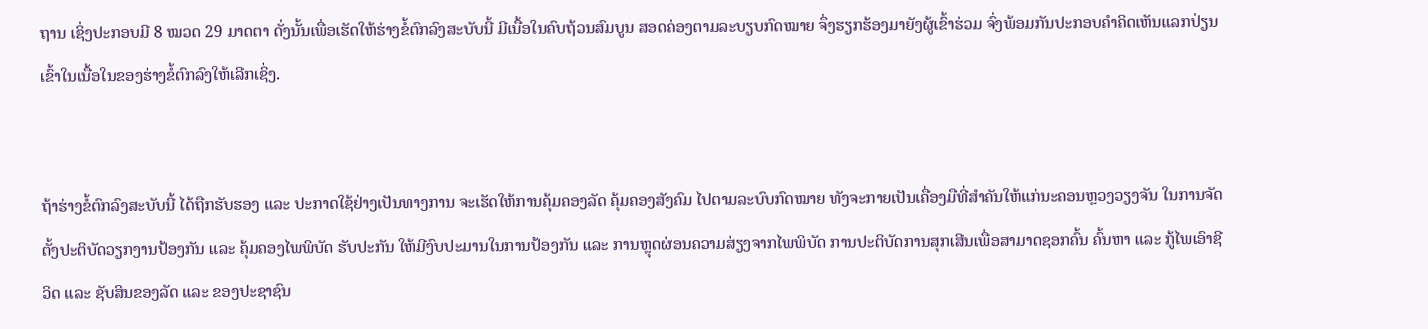ຖານ ເຊິ່ງປະກອບມີ 8 ໝວດ 29 ມາດຕາ ດັ່ງນັ້ນເພື່ອເຮັດໃຫ້ຮ່າງຂໍ້ຕົກລົງສະບັບນີ້ ມີເນື້ອໃນຄົບຖ້ວນສົມບູນ ສອດຄ່ອງຕາມລະບຽບກົດໝາຍ ຈຶ່ງຮຽກຮ້ອງມາຍັງຜູ້ເຂົ້າຮ່ວມ ຈົ່ງພ້ອມກັນປະກອບຄຳຄິດເຫັນແລກປ່ຽນເຂົ້າໃນເນື້ອໃນຂອງຮ່າງຂໍ້ຕົກລົງໃຫ້ເລີກເຊິ່ງ.


ຖ້າຮ່າງຂໍ້ຕົກລົງສະບັບນີ້ ໄດ້ຖືກຮັບຮອງ ແລະ ປະກາດໃຊ້ຢ່າງເປັນທາງການ ຈະເຮັດໃຫ້ການຄຸ້ມຄອງລັດ ຄຸ້ມຄອງສັງຄົມ ໄປຕາມລະບົບກົດໝາຍ ທັງຈະກາຍເປັນເຄື່ອງມືທີ່ສຳຄັນໃຫ້ແກ່ນະຄອນຫຼວງວຽງຈັນ ໃນການຈັດຕັ້ງປະຕິບັດວຽກງານປ້ອງກັນ ແລະ ຄຸ້ມຄອງໄພພິບັດ ຮັບປະກັນ ໃຫ້ມີງົບປະມານໃນການປ້ອງກັນ ແລະ ການຫຼຸດຜ່ອນຄວາມສ່ຽງຈາກໄພພິບັດ ການປະຕິບັດການສຸກເສີນເພື່ອສາມາດຊອກຄົ້ນ ຄົ້ນຫາ ແລະ ກູ້ໄພເອົາຊີວິດ ແລະ ຊັບສິນຂອງລັດ ແລະ ຂອງປະຊາຊົນ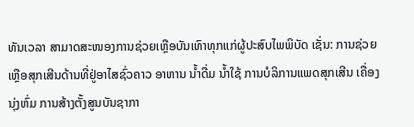ທັນເວລາ ສາມາດສະໜອງການຊ່ວຍເຫຼືອບັນເທົາທຸກແກ່ຜູ້ປະສົບໄພພິບັດ ເຊັ່ນ: ການຊ່ວຍເຫຼືອສຸກເສີນດ້ານທີ່ຢູ່ອາໄສຊົ່ວຄາວ ອາຫານ ນໍ້າດື່ມ ນໍ້າໃຊ້ ການບໍລິການແພດສຸກເສີນ ເຄື່ອງນຸ່ງຫົ່ມ ການສ້າງຕັ້ງສູນບັນຊາກາ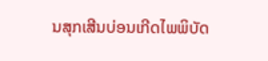ນສຸກເສີນບ່ອນເກີດໄພພິບັດ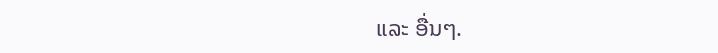ແລະ ອື່ນໆ.